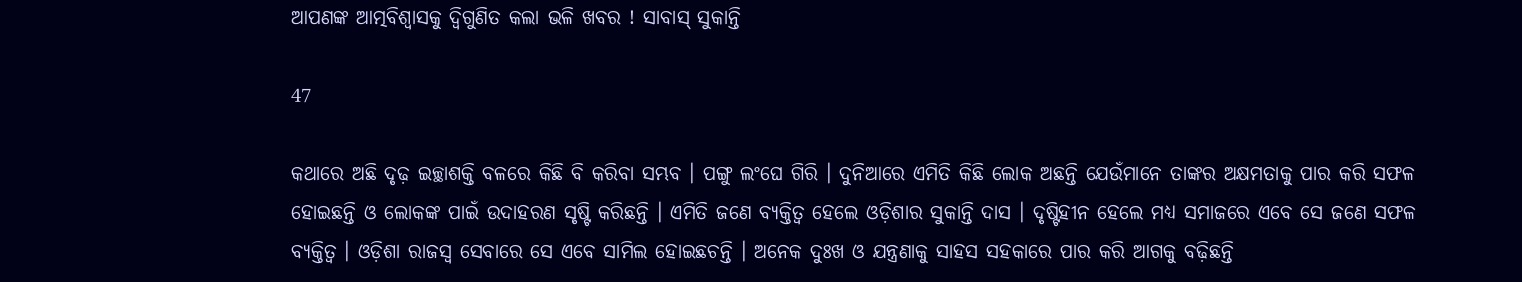ଆପଣଙ୍କ ଆତ୍ମବିଶ୍ୱାସକୁ ଦ୍ୱିଗୁଣିତ କଲା ଭଳି ଖବର ! ସାବାସ୍ ସୁକାନ୍ତି

47

କଥାରେ ଅଛି ଦୃଢ଼ ଇଚ୍ଛାଶକ୍ତି ବଳରେ କିଛି ବି କରିବା ସମ୍ଭବ । ପଙ୍ଗୁ ଲଂଘେ ଗିରି । ଦୁନିଆରେ ଏମିତି କିଛି ଲୋକ ଅଛନ୍ତି ଯେଉଁମାନେ ତାଙ୍କର ଅକ୍ଷମତାକୁ ପାର କରି ସଫଳ ହୋଇଛନ୍ତି ଓ ଲୋକଙ୍କ ପାଇଁ ଉଦାହରଣ ସୃଷ୍ଟି କରିଛନ୍ତି । ଏମିତି ଜଣେ ବ୍ୟକ୍ତିତ୍ୱ ହେଲେ ଓଡ଼ିଶାର ସୁକାନ୍ତି ଦାସ । ଦୃଷ୍ଟିହୀନ ହେଲେ ମଧ୍ୟ ସମାଜରେ ଏବେ ସେ ଜଣେ ସଫଳ ବ୍ୟକ୍ତିତ୍ୱ । ଓଡ଼ିଶା ରାଜସ୍ୱ ସେବାରେ ସେ ଏବେ ସାମିଲ ହୋଇଛଚନ୍ତି । ଅନେକ ଦୁଃଖ ଓ ଯନ୍ତ୍ରଣାକୁ ସାହସ ସହକାରେ ପାର କରି ଆଗକୁ ବଢ଼ିଛନ୍ତି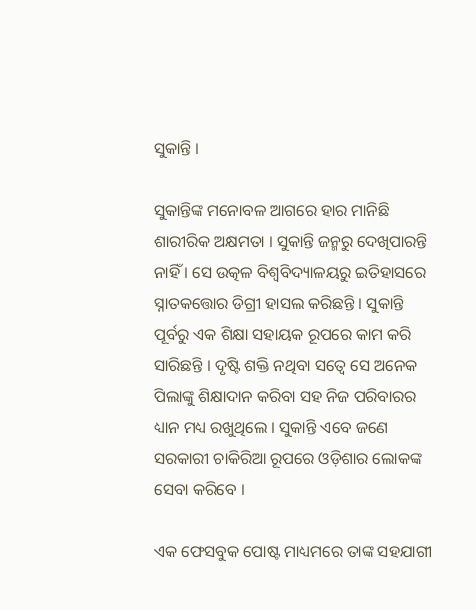ସୁକାନ୍ତି ।

ସୁକାନ୍ତିଙ୍କ ମନୋବଳ ଆଗରେ ହାର ମାନିଛି ଶାରୀରିକ ଅକ୍ଷମତା । ସୁକାନ୍ତି ଜନ୍ମରୁ ଦେଖିପାରନ୍ତି ନାହିଁ । ସେ ଉତ୍କଳ ବିଶ୍ୱବିଦ୍ୟାଳୟରୁ ଇତିହାସରେ ସ୍ନାତକତ୍ତୋର ଡିଗ୍ରୀ ହାସଲ କରିଛନ୍ତି । ସୁକାନ୍ତି ପୂର୍ବରୁ ଏକ ଶିକ୍ଷା ସହାୟକ ରୂପରେ କାମ କରି ସାରିଛନ୍ତି । ଦୃଷ୍ଟି ଶକ୍ତି ନଥିବା ସତ୍ୱେ ସେ ଅନେକ ପିଲାଙ୍କୁ ଶିକ୍ଷାଦାନ କରିବା ସହ ନିଜ ପରିବାରର ଧ୍ୟାନ ମଧ୍ୟ ରଖୁଥିଲେ । ସୁକାନ୍ତି ଏବେ ଜଣେ ସରକାରୀ ଚାକିରିଆ ରୂପରେ ଓଡ଼ିଶାର ଲୋକଙ୍କ ସେବା କରିବେ ।

ଏକ ଫେସବୁକ ପୋଷ୍ଟ ମାଧ୍ୟମରେ ତାଙ୍କ ସହଯାଗୀ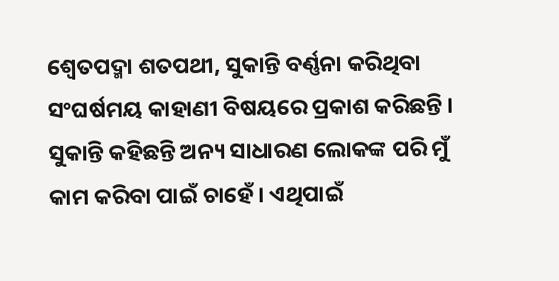ଶ୍ୱେତପଦ୍ମା ଶତପଥୀ, ସୁକାନ୍ତି ବର୍ଣ୍ଣନା କରିଥିବା ସଂଘର୍ଷମୟ କାହାଣୀ ବିଷୟରେ ପ୍ରକାଶ କରିଛନ୍ତି । ସୁକାନ୍ତି କହିଛନ୍ତି ଅନ୍ୟ ସାଧାରଣ ଲୋକଙ୍କ ପରି ମୁଁ କାମ କରିବା ପାଇଁ ଚାହେଁ । ଏଥିପାଇଁ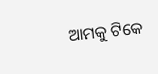ଆମକୁ ଟିକେ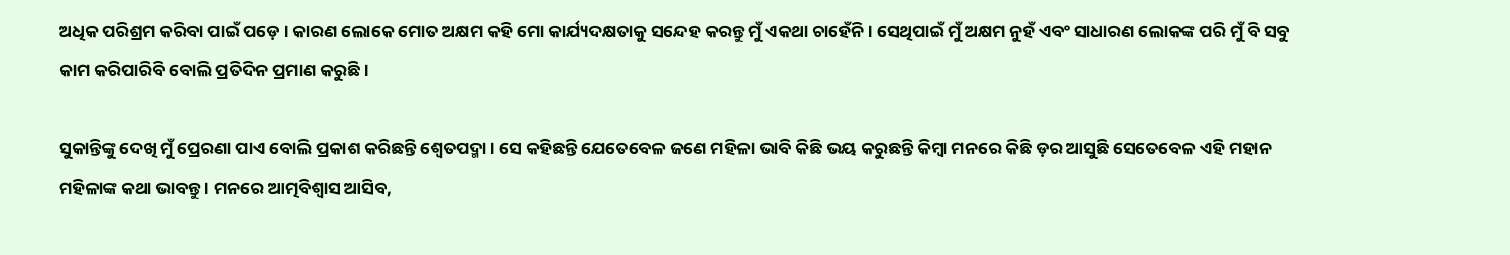ଅଧିକ ପରିଶ୍ରମ କରିବା ପାଇଁ ପଡ଼େ । କାରଣ ଲୋକେ ମୋତ ଅକ୍ଷମ କହି ମୋ କାର୍ଯ୍ୟଦକ୍ଷତାକୁ ସନ୍ଦେହ କରନ୍ତୁ ମୁଁ ଏକଥା ଚାହେଁନି । ସେଥିପାଇଁ ମୁଁ ଅକ୍ଷମ ନୁହଁ ଏବଂ ସାଧାରଣ ଲୋକଙ୍କ ପରି ମୁଁ ବି ସବୁ କାମ କରିପାରିବି ବୋଲି ପ୍ରତିଦିନ ପ୍ରମାଣ କରୁଛି ।

ସୁକାନ୍ତିଙ୍କୁ ଦେଖି ମୁଁ ପ୍ରେରଣା ପାଏ ବୋଲି ପ୍ରକାଶ କରିଛନ୍ତି ଶ୍ୱେତପଦ୍ମା । ସେ କହିଛନ୍ତି ଯେତେବେଳ ଜଣେ ମହିଳା ଭାବି କିଛି ଭୟ କରୁଛନ୍ତି କିମ୍ବା ମନରେ କିଛି ଡ଼ର ଆସୁଛି ସେତେବେଳ ଏହି ମହାନ ମହିଳାଙ୍କ କଥା ଭାବନ୍ତୁ । ମନରେ ଆତ୍ମବିଶ୍ୱାସ ଆସିବ,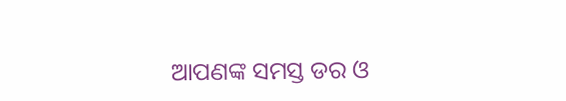ଆପଣଙ୍କ ସମସ୍ତ ଡର ଓ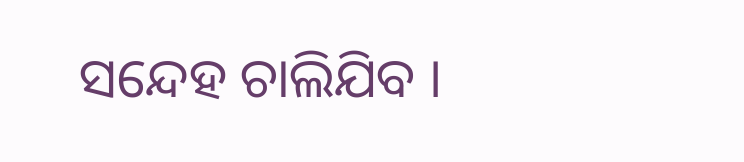ସନ୍ଦେହ ଚାଲିଯିବ ।